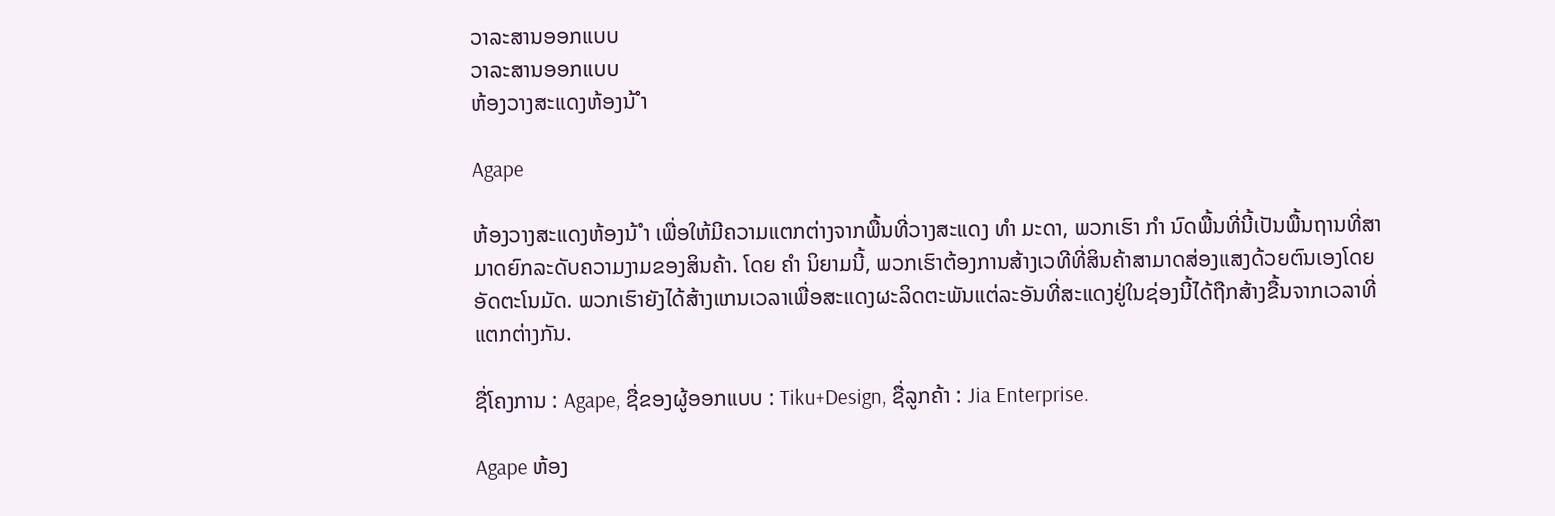ວາລະສານອອກແບບ
ວາລະສານອອກແບບ
ຫ້ອງວາງສະແດງຫ້ອງນ້ ຳ

Agape

ຫ້ອງວາງສະແດງຫ້ອງນ້ ຳ ເພື່ອໃຫ້ມີຄວາມແຕກຕ່າງຈາກພື້ນທີ່ວາງສະແດງ ທຳ ມະດາ, ພວກເຮົາ ກຳ ນົດພື້ນທີ່ນີ້ເປັນພື້ນຖານທີ່ສາມາດຍົກລະດັບຄວາມງາມຂອງສິນຄ້າ. ໂດຍ ຄຳ ນິຍາມນີ້, ພວກເຮົາຕ້ອງການສ້າງເວທີທີ່ສິນຄ້າສາມາດສ່ອງແສງດ້ວຍຕົນເອງໂດຍອັດຕະໂນມັດ. ພວກເຮົາຍັງໄດ້ສ້າງແກນເວລາເພື່ອສະແດງຜະລິດຕະພັນແຕ່ລະອັນທີ່ສະແດງຢູ່ໃນຊ່ອງນີ້ໄດ້ຖືກສ້າງຂື້ນຈາກເວລາທີ່ແຕກຕ່າງກັນ.

ຊື່ໂຄງການ : Agape, ຊື່ຂອງຜູ້ອອກແບບ : Tiku+Design, ຊື່ລູກຄ້າ : Jia Enterprise.

Agape ຫ້ອງ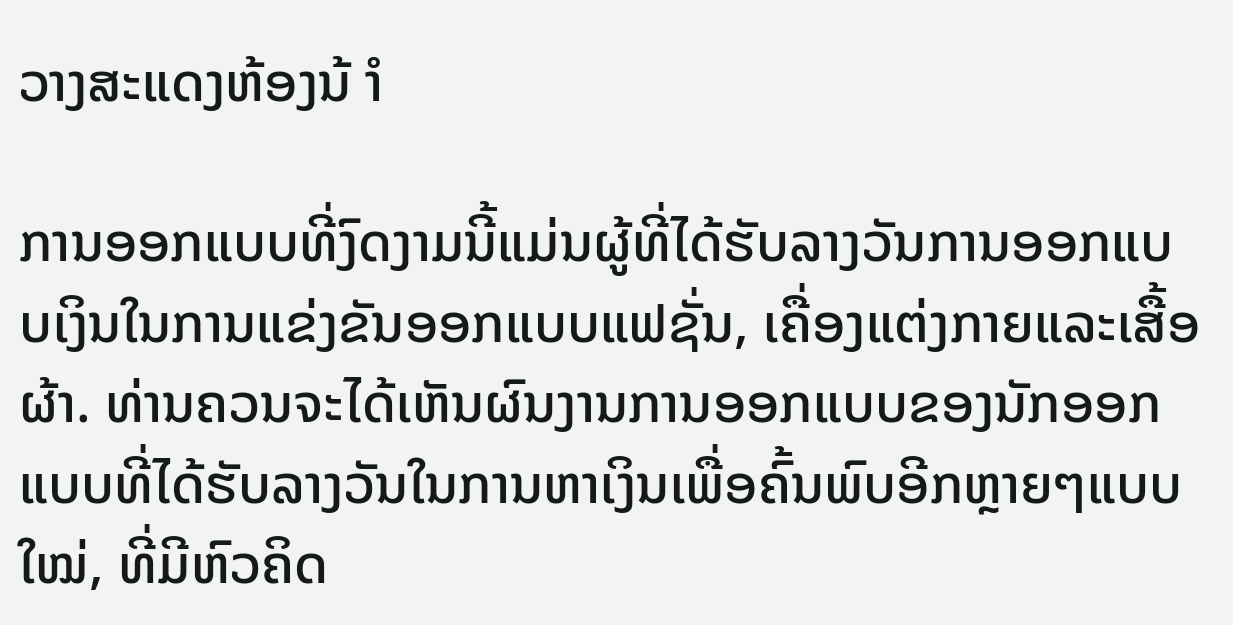ວາງສະແດງຫ້ອງນ້ ຳ

ການອອກແບບທີ່ງົດງາມນີ້ແມ່ນຜູ້ທີ່ໄດ້ຮັບລາງວັນການອອກແບບເງິນໃນການແຂ່ງຂັນອອກແບບແຟຊັ່ນ, ເຄື່ອງແຕ່ງກາຍແລະເສື້ອຜ້າ. ທ່ານຄວນຈະໄດ້ເຫັນຜົນງານການອອກແບບຂອງນັກອອກແບບທີ່ໄດ້ຮັບລາງວັນໃນການຫາເງິນເພື່ອຄົ້ນພົບອີກຫຼາຍໆແບບ ໃໝ່, ທີ່ມີຫົວຄິດ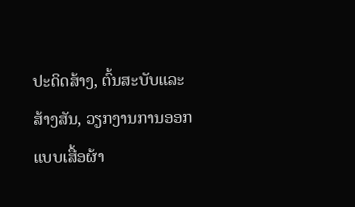ປະດິດສ້າງ, ຕົ້ນສະບັບແລະສ້າງສັນ, ວຽກງານການອອກແບບເສື້ອຜ້າ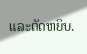ແລະຕັດຫຍິບ.